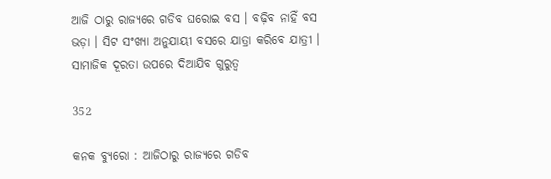ଆଜି ଠାରୁ ରାଜ୍ୟରେ ଗଡିବ ଘରୋଇ ବସ । ବଢ଼ିବ ନାହିଁ ବସ ଭଡ଼ା । ସିଟ ସଂଖ୍ୟା ଅନୁଯାୟୀ ବସରେ ଯାତ୍ରା କରିବେ ଯାତ୍ରୀ । ସାମାଜିକ ଦୂରତା ଉପରେ ଦିଆଯିବ ଗୁରୁତ୍ୱ

352

କନକ ବ୍ୟୁରୋ : ଆଜିଠାରୁ ରାଜ୍ୟରେ ଗଡିବ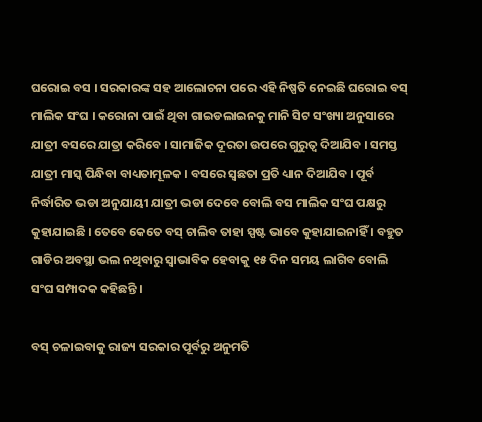ଘରୋଇ ବସ । ସରକାରଙ୍କ ସହ ଆଲୋଚନା ପରେ ଏହି ନିଷ୍ପତି ନେଇଛି ଘରୋଇ ବସ୍ ମାଲିକ ସଂଘ । କରୋନା ପାଇଁ ଥିବା ଗାଇଡଲାଇନକୁ ମାନି ସିଟ ସଂଖ୍ୟା ଅନୁସାରେ ଯାତ୍ରୀ ବସରେ ଯାତ୍ରା କରିବେ । ସାମାଜିକ ଦୂରତା ଉପରେ ଗୁରୁତ୍ୱ ଦିଆଯିବ । ସମସ୍ତ ଯାତ୍ରୀ ମାସ୍କ ପିନ୍ଧିବା ବାଧ୍ୟତାମୂଳକ । ବସରେ ସ୍ୱଛତା ପ୍ରତି ଧ୍ୟାନ ଦିଆଯିବ । ପୂର୍ବ ନିର୍ଦ୍ଧାରିତ ଭଡା ଅନୁଯାୟୀ ଯାତ୍ରୀ ଭଡା ଦେବେ ବୋଲି ବସ ମାଲିକ ସଂଘ ପକ୍ଷରୁ କୁହାଯାଇଛି । ତେବେ କେତେ ବସ୍ ଚାଲିବ ତାହା ସ୍ପଷ୍ଟ ଭାବେ କୁହାଯାଇନାହିଁ । ବହୁତ ଗାଡିର ଅବସ୍ଥା ଭଲ ନଥିବାରୁ ସ୍ୱାଭାବିକ ହେବାକୁ ୧୫ ଦିନ ସମୟ ଲାଗିବ ବୋଲି ସଂଘ ସମ୍ପାଦକ କହିଛନ୍ତି ।

ବସ୍ ଚଳାଇବାକୁ ରାଜ୍ୟ ସରକାର ପୂର୍ବରୁ ଅନୁମତି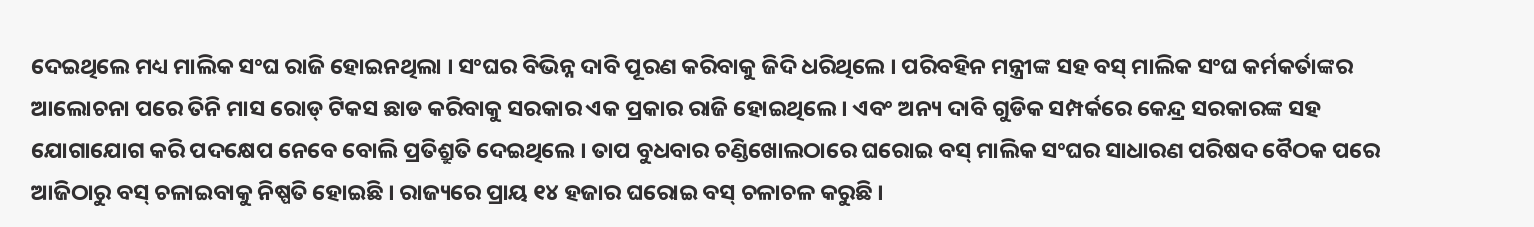ଦେଇଥିଲେ ମଧ୍ୟ ମାଲିକ ସଂଘ ରାଜି ହୋଇନଥିଲା । ସଂଘର ବିଭିନ୍ନ ଦାବି ପୂରଣ କରିବାକୁ ଜିଦି ଧରିଥିଲେ । ପରିବହିନ ମନ୍ତ୍ରୀଙ୍କ ସହ ବସ୍ ମାଲିକ ସଂଘ କର୍ମକର୍ତାଙ୍କର ଆଲୋଚନା ପରେ ତିନି ମାସ ରୋଡ୍ ଟିକସ ଛାଡ କରିବାକୁ ସରକାର ଏକ ପ୍ରକାର ରାଜି ହୋଇଥିଲେ । ଏବଂ ଅନ୍ୟ ଦାବି ଗୁଡିକ ସମ୍ପର୍କରେ କେନ୍ଦ୍ର ସରକାରଙ୍କ ସହ ଯୋଗାଯୋଗ କରି ପଦକ୍ଷେପ ନେବେ ବୋଲି ପ୍ରତିଶ୍ରୁତି ଦେଇଥିଲେ । ତାପ ବୁଧବାର ଚଣ୍ଡିଖୋଲଠାରେ ଘରୋଇ ବସ୍ ମାଲିକ ସଂଘର ସାଧାରଣ ପରିଷଦ ବୈଠକ ପରେ ଆଜିଠାରୁ ବସ୍ ଚଳାଇବାକୁ ନିଷ୍ପତି ହୋଇଛି । ରାଜ୍ୟରେ ପ୍ରାୟ ୧୪ ହଜାର ଘରୋଇ ବସ୍ ଚଳାଚଳ କରୁଛି ।